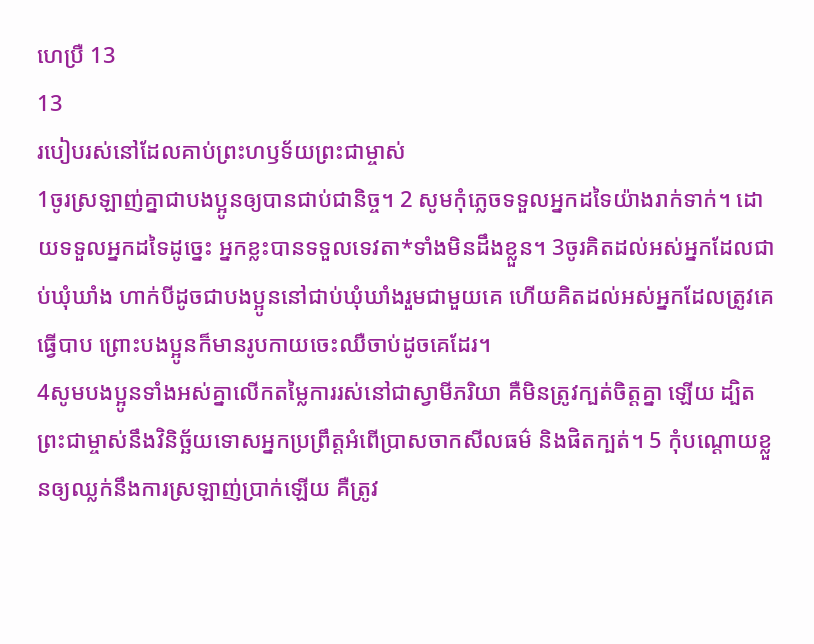ហេប្រឺ 13
13
របៀបរស់នៅដែលគាប់ព្រះហឫទ័យព្រះជាម្ចាស់
1ចូរស្រឡាញ់គ្នាជាបងប្អូនឲ្យបានជាប់ជានិច្ច។ 2 សូមកុំភ្លេចទទួលអ្នកដទៃយ៉ាងរាក់ទាក់។ ដោយទទួលអ្នកដទៃដូច្នេះ អ្នកខ្លះបានទទួលទេវតា*ទាំងមិនដឹងខ្លួន។ 3ចូរគិតដល់អស់អ្នកដែលជាប់ឃុំឃាំង ហាក់បីដូចជាបងប្អូននៅជាប់ឃុំឃាំងរួមជាមួយគេ ហើយគិតដល់អស់អ្នកដែលត្រូវគេធ្វើបាប ព្រោះបងប្អូនក៏មានរូបកាយចេះឈឺចាប់ដូចគេដែរ។
4សូមបងប្អូនទាំងអស់គ្នាលើកតម្លៃការរស់នៅជាស្វាមីភរិយា គឺមិនត្រូវក្បត់ចិត្តគ្នា ឡើយ ដ្បិតព្រះជាម្ចាស់នឹងវិនិច្ឆ័យទោសអ្នកប្រព្រឹត្តអំពើប្រាសចាកសីលធម៌ និងផិតក្បត់។ 5 កុំបណ្ដោយខ្លួនឲ្យឈ្លក់នឹងការស្រឡាញ់ប្រាក់ឡើយ គឺត្រូវ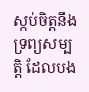ស្កប់ចិត្តនឹងទ្រព្យសម្បត្តិ ដែលបង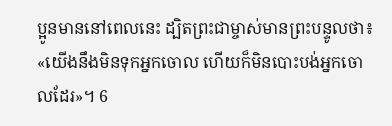ប្អូនមាននៅពេលនេះ ដ្បិតព្រះជាម្ចាស់មានព្រះបន្ទូលថា៖ «យើងនឹងមិនទុកអ្នកចោល ហើយក៏មិនបោះបង់អ្នកចោលដែរ»។ 6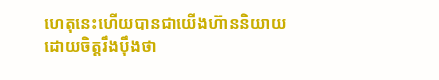ហេតុនេះហើយបានជាយើងហ៊ាននិយាយដោយចិត្តរឹងប៉ឹងថា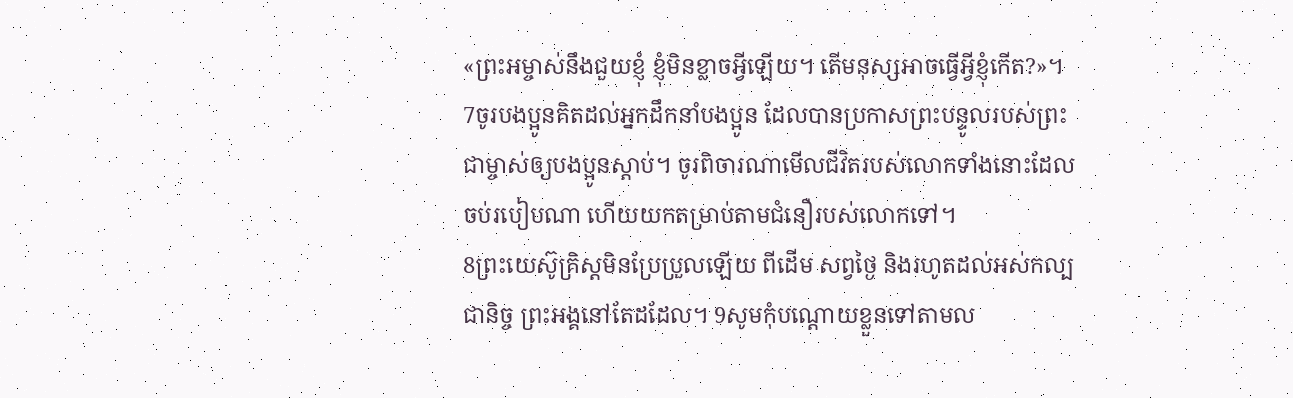«ព្រះអម្ចាស់នឹងជួយខ្ញុំ ខ្ញុំមិនខ្លាចអ្វីឡើយ។ តើមនុស្សអាចធ្វើអ្វីខ្ញុំកើត?»។
7ចូរបងប្អូនគិតដល់អ្នកដឹកនាំបងប្អូន ដែលបានប្រកាសព្រះបន្ទូលរបស់ព្រះជាម្ចាស់ឲ្យបងប្អូនស្ដាប់។ ចូរពិចារណាមើលជីវិតរបស់លោកទាំងនោះដែលចប់របៀបណា ហើយយកតម្រាប់តាមជំនឿរបស់លោកទៅ។
8ព្រះយេស៊ូគ្រិស្តមិនប្រែប្រួលឡើយ ពីដើម សព្វថ្ងៃ និងរហូតដល់អស់កល្បជានិច្ច ព្រះអង្គនៅតែដដែល។ 9សូមកុំបណ្ដោយខ្លួនទៅតាមល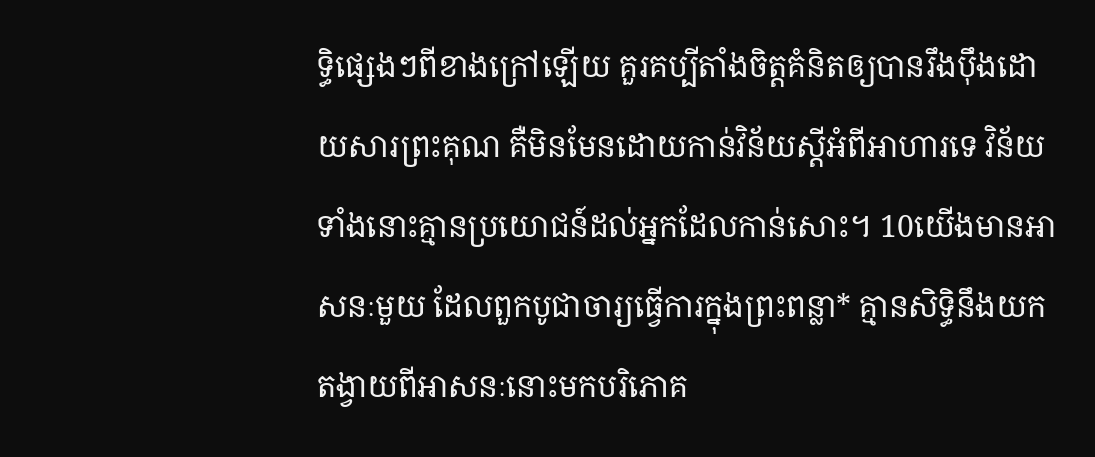ទ្ធិផ្សេងៗពីខាងក្រៅឡើយ គួរគប្បីតាំងចិត្តគំនិតឲ្យបានរឹងប៉ឹងដោយសារព្រះគុណ គឺមិនមែនដោយកាន់វិន័យស្ដីអំពីអាហារទេ វិន័យទាំងនោះគ្មានប្រយោជន៍ដល់អ្នកដែលកាន់សោះ។ 10យើងមានអាសនៈមួយ ដែលពួកបូជាចារ្យធ្វើការក្នុងព្រះពន្លា* គ្មានសិទ្ធិនឹងយកតង្វាយពីអាសនៈនោះមកបរិភោគ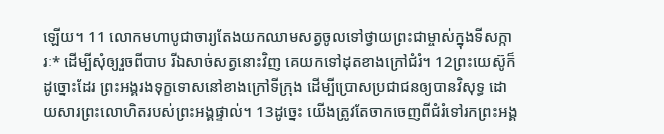ឡើយ។ 11 លោកមហាបូជាចារ្យតែងយកឈាមសត្វចូលទៅថ្វាយព្រះជាម្ចាស់ក្នុងទីសក្ការៈ* ដើម្បីសុំឲ្យរួចពីបាប រីឯសាច់សត្វនោះវិញ គេយកទៅដុតខាងក្រៅជំរំ។ 12ព្រះយេស៊ូក៏ដូច្នោះដែរ ព្រះអង្គរងទុក្ខទោសនៅខាងក្រៅទីក្រុង ដើម្បីប្រោសប្រជាជនឲ្យបានវិសុទ្ធ ដោយសារព្រះលោហិតរបស់ព្រះអង្គផ្ទាល់។ 13ដូច្នេះ យើងត្រូវតែចាកចេញពីជំរំទៅរកព្រះអង្គ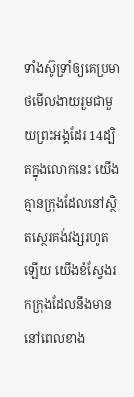ទាំងស៊ូទ្រាំឲ្យគេប្រមាថមើលងាយរួមជាមួយព្រះអង្គដែរ 14ដ្បិតក្នុងលោកនេះ យើងគ្មានក្រុងដែលនៅស្ថិតស្ថេរគង់វង្សរហូតឡើយ យើងខំស្វែងរកក្រុងដែលនឹងមាននៅពេលខាង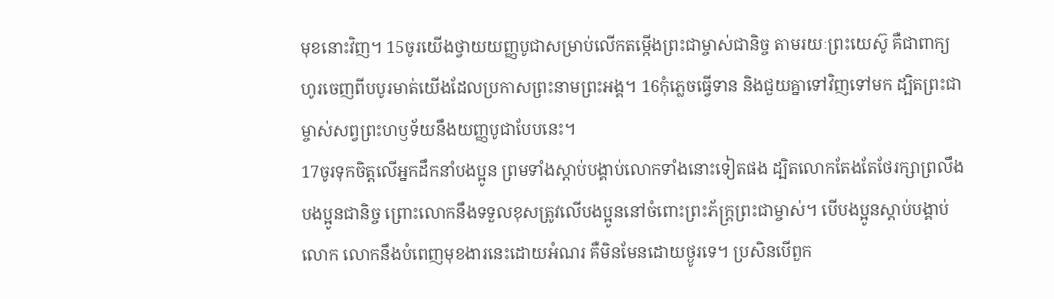មុខនោះវិញ។ 15ចូរយើងថ្វាយយញ្ញបូជាសម្រាប់លើកតម្កើងព្រះជាម្ចាស់ជានិច្ច តាមរយៈព្រះយេស៊ូ គឺជាពាក្យហូរចេញពីបបូរមាត់យើងដែលប្រកាសព្រះនាមព្រះអង្គ។ 16កុំភ្លេចធ្វើទាន និងជួយគ្នាទៅវិញទៅមក ដ្បិតព្រះជាម្ចាស់សព្វព្រះហឫទ័យនឹងយញ្ញបូជាបែបនេះ។
17ចូរទុកចិត្តលើអ្នកដឹកនាំបងប្អូន ព្រមទាំងស្ដាប់បង្គាប់លោកទាំងនោះទៀតផង ដ្បិតលោកតែងតែថែរក្សាព្រលឹងបងប្អូនជានិច្ច ព្រោះលោកនឹងទទួលខុសត្រូវលើបងប្អូននៅចំពោះព្រះភ័ក្ត្រព្រះជាម្ចាស់។ បើបងប្អូនស្ដាប់បង្គាប់លោក លោកនឹងបំពេញមុខងារនេះដោយអំណរ គឺមិនមែនដោយថ្ងូរទេ។ ប្រសិនបើពួក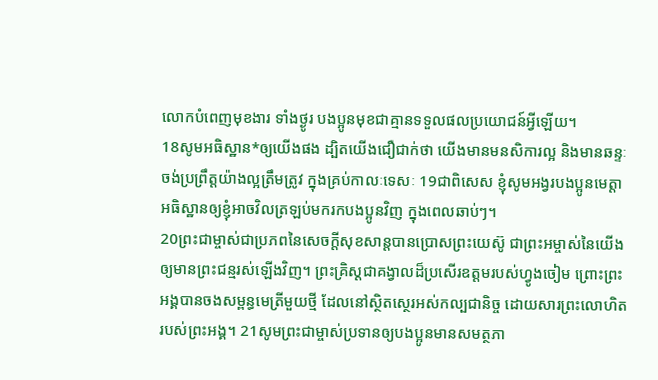លោកបំពេញមុខងារ ទាំងថ្ងូរ បងប្អូនមុខជាគ្មានទទួលផលប្រយោជន៍អ្វីឡើយ។
18សូមអធិស្ឋាន*ឲ្យយើងផង ដ្បិតយើងជឿជាក់ថា យើងមានមនសិការល្អ និងមានឆន្ទៈចង់ប្រព្រឹត្តយ៉ាងល្អត្រឹមត្រូវ ក្នុងគ្រប់កាលៈទេសៈ 19ជាពិសេស ខ្ញុំសូមអង្វរបងប្អូនមេត្តាអធិស្ឋានឲ្យខ្ញុំអាចវិលត្រឡប់មករកបងប្អូនវិញ ក្នុងពេលឆាប់ៗ។
20ព្រះជាម្ចាស់ជាប្រភពនៃសេចក្ដីសុខសាន្តបានប្រោសព្រះយេស៊ូ ជាព្រះអម្ចាស់នៃយើង ឲ្យមានព្រះជន្មរស់ឡើងវិញ។ ព្រះគ្រិស្តជាគង្វាលដ៏ប្រសើរឧត្ដមរបស់ហ្វូងចៀម ព្រោះព្រះអង្គបានចងសម្ពន្ធមេត្រីមួយថ្មី ដែលនៅស្ថិតស្ថេរអស់កល្បជានិច្ច ដោយសារព្រះលោហិតរបស់ព្រះអង្គ។ 21សូមព្រះជាម្ចាស់ប្រទានឲ្យបងប្អូនមានសមត្ថភា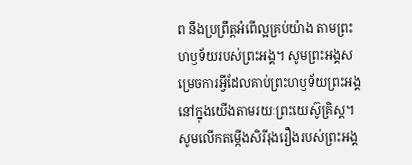ព នឹងប្រព្រឹត្តអំពើល្អគ្រប់យ៉ាង តាមព្រះហឫទ័យរបស់ព្រះអង្គ។ សូមព្រះអង្គសម្រេចការអ្វីដែលគាប់ព្រះហឫទ័យព្រះអង្គនៅក្នុងយើងតាមរយៈព្រះយេស៊ូគ្រិស្ត។ សូមលើកតម្កើងសិរីរុងរឿងរបស់ព្រះអង្គ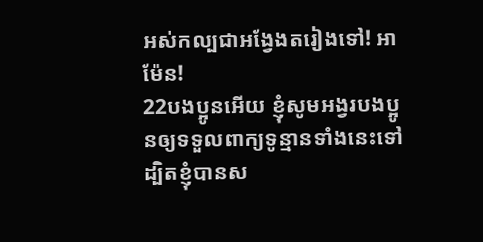អស់កល្បជាអង្វែងតរៀងទៅ! អាម៉ែន!
22បងប្អូនអើយ ខ្ញុំសូមអង្វរបងប្អូនឲ្យទទួលពាក្យទូន្មានទាំងនេះទៅ ដ្បិតខ្ញុំបានស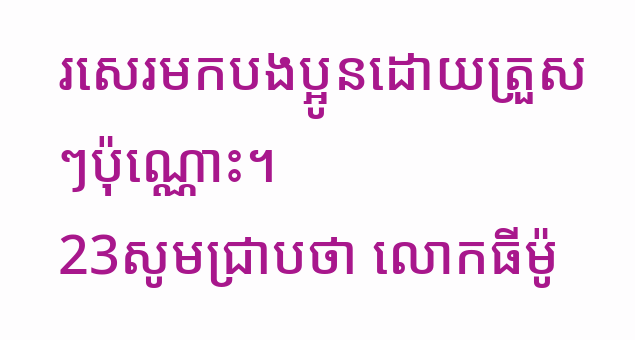រសេរមកបងប្អូនដោយត្រួសៗប៉ុណ្ណោះ។
23សូមជ្រាបថា លោកធីម៉ូ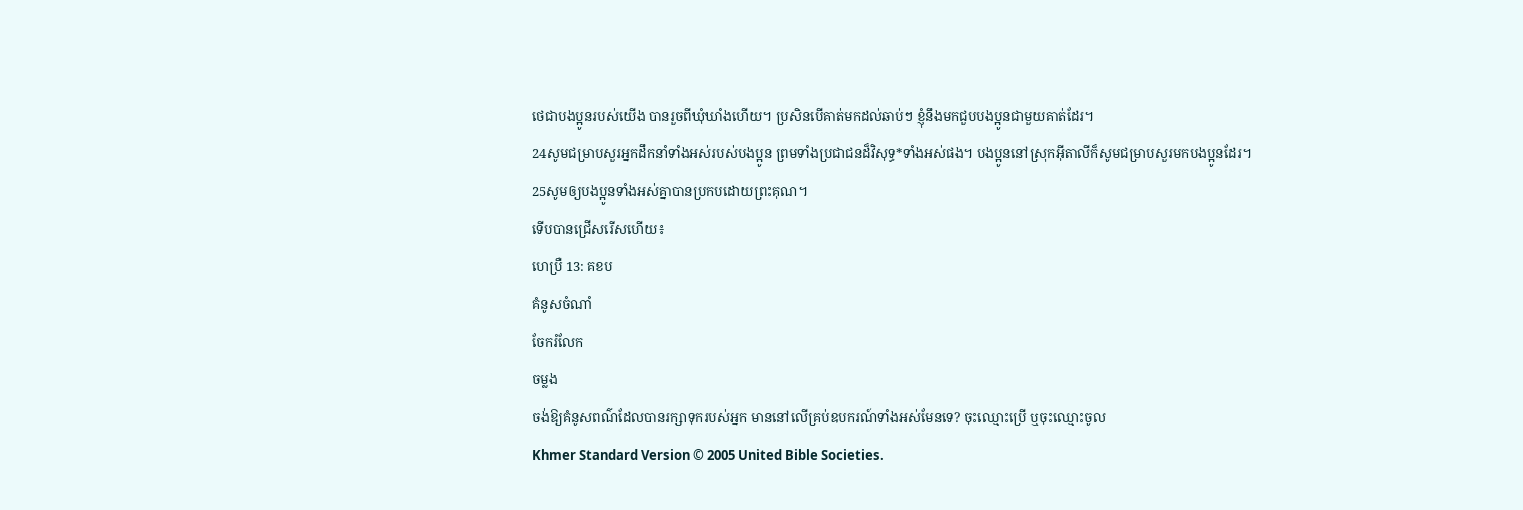ថេជាបងប្អូនរបស់យើង បានរួចពីឃុំឃាំងហើយ។ ប្រសិនបើគាត់មកដល់ឆាប់ៗ ខ្ញុំនឹងមកជួបបងប្អូនជាមួយគាត់ដែរ។
24សូមជម្រាបសួរអ្នកដឹកនាំទាំងអស់របស់បងប្អូន ព្រមទាំងប្រជាជនដ៏វិសុទ្ធ*ទាំងអស់ផង។ បងប្អូននៅស្រុកអ៊ីតាលីក៏សូមជម្រាបសួរមកបងប្អូនដែរ។
25សូមឲ្យបងប្អូនទាំងអស់គ្នាបានប្រកបដោយព្រះគុណ។
ទើបបានជ្រើសរើសហើយ៖
ហេប្រឺ 13: គខប
គំនូសចំណាំ
ចែករំលែក
ចម្លង
ចង់ឱ្យគំនូសពណ៌ដែលបានរក្សាទុករបស់អ្នក មាននៅលើគ្រប់ឧបករណ៍ទាំងអស់មែនទេ? ចុះឈ្មោះប្រើ ឬចុះឈ្មោះចូល
Khmer Standard Version © 2005 United Bible Societies.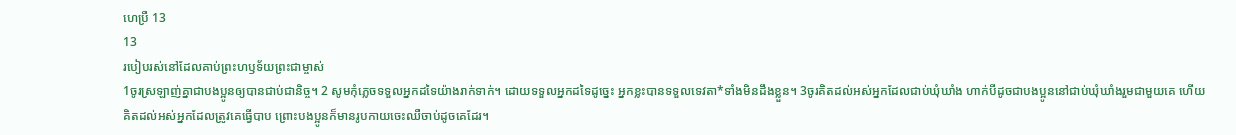ហេប្រឺ 13
13
របៀបរស់នៅដែលគាប់ព្រះហឫទ័យព្រះជាម្ចាស់
1ចូរស្រឡាញ់គ្នាជាបងប្អូនឲ្យបានជាប់ជានិច្ច។ 2 សូមកុំភ្លេចទទួលអ្នកដទៃយ៉ាងរាក់ទាក់។ ដោយទទួលអ្នកដទៃដូច្នេះ អ្នកខ្លះបានទទួលទេវតា*ទាំងមិនដឹងខ្លួន។ 3ចូរគិតដល់អស់អ្នកដែលជាប់ឃុំឃាំង ហាក់បីដូចជាបងប្អូននៅជាប់ឃុំឃាំងរួមជាមួយគេ ហើយគិតដល់អស់អ្នកដែលត្រូវគេធ្វើបាប ព្រោះបងប្អូនក៏មានរូបកាយចេះឈឺចាប់ដូចគេដែរ។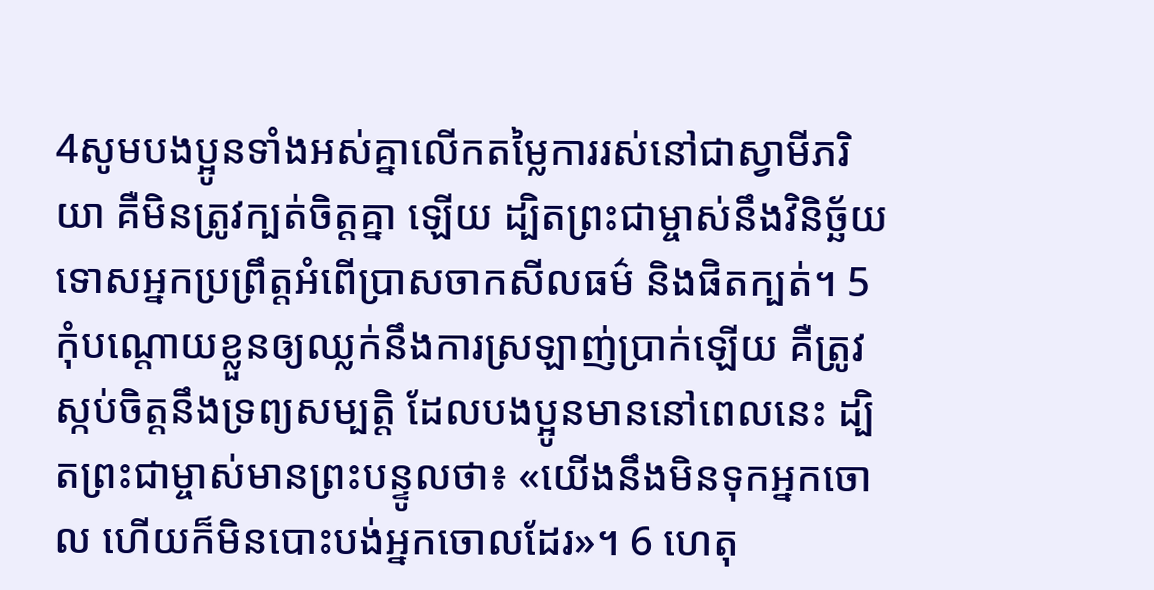4សូមបងប្អូនទាំងអស់គ្នាលើកតម្លៃការរស់នៅជាស្វាមីភរិយា គឺមិនត្រូវក្បត់ចិត្តគ្នា ឡើយ ដ្បិតព្រះជាម្ចាស់នឹងវិនិច្ឆ័យទោសអ្នកប្រព្រឹត្តអំពើប្រាសចាកសីលធម៌ និងផិតក្បត់។ 5 កុំបណ្ដោយខ្លួនឲ្យឈ្លក់នឹងការស្រឡាញ់ប្រាក់ឡើយ គឺត្រូវស្កប់ចិត្តនឹងទ្រព្យសម្បត្តិ ដែលបងប្អូនមាននៅពេលនេះ ដ្បិតព្រះជាម្ចាស់មានព្រះបន្ទូលថា៖ «យើងនឹងមិនទុកអ្នកចោល ហើយក៏មិនបោះបង់អ្នកចោលដែរ»។ 6 ហេតុ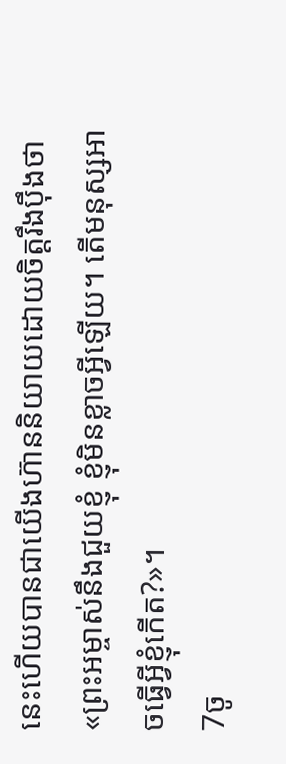នេះហើយបានជាយើងហ៊ាននិយាយដោយចិត្តរឹងប៉ឹងថា«ព្រះអម្ចាស់នឹងជួយខ្ញុំ ខ្ញុំមិនខ្លាចអ្វីឡើយ។ តើមនុស្សអាចធ្វើអ្វីខ្ញុំកើត?»។
7ចូ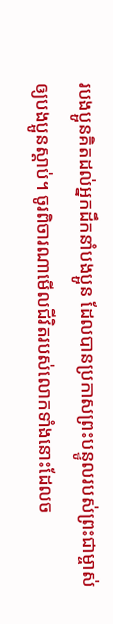របងប្អូនគិតដល់អ្នកដឹកនាំបងប្អូន ដែលបានប្រកាសព្រះបន្ទូលរបស់ព្រះជាម្ចាស់ឲ្យបងប្អូនស្ដាប់។ ចូរពិចារណាមើលជីវិតរបស់លោកទាំងនោះដែលច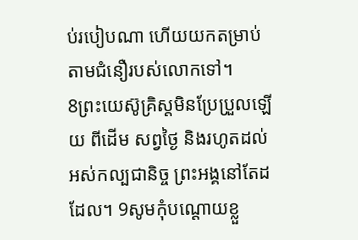ប់របៀបណា ហើយយកតម្រាប់តាមជំនឿរបស់លោកទៅ។
8ព្រះយេស៊ូគ្រិស្តមិនប្រែប្រួលឡើយ ពីដើម សព្វថ្ងៃ និងរហូតដល់អស់កល្បជានិច្ច ព្រះអង្គនៅតែដដែល។ 9សូមកុំបណ្ដោយខ្លួ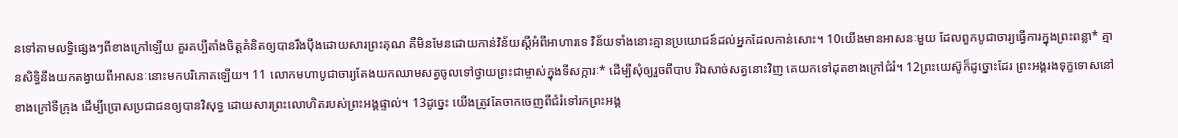នទៅតាមលទ្ធិផ្សេងៗពីខាងក្រៅឡើយ គួរគប្បីតាំងចិត្តគំនិតឲ្យបានរឹងប៉ឹងដោយសារព្រះគុណ គឺមិនមែនដោយកាន់វិន័យស្ដីអំពីអាហារទេ វិន័យទាំងនោះគ្មានប្រយោជន៍ដល់អ្នកដែលកាន់សោះ។ 10យើងមានអាសនៈមួយ ដែលពួកបូជាចារ្យធ្វើការក្នុងព្រះពន្លា* គ្មានសិទ្ធិនឹងយកតង្វាយពីអាសនៈនោះមកបរិភោគឡើយ។ 11 លោកមហាបូជាចារ្យតែងយកឈាមសត្វចូលទៅថ្វាយព្រះជាម្ចាស់ក្នុងទីសក្ការៈ* ដើម្បីសុំឲ្យរួចពីបាប រីឯសាច់សត្វនោះវិញ គេយកទៅដុតខាងក្រៅជំរំ។ 12ព្រះយេស៊ូក៏ដូច្នោះដែរ ព្រះអង្គរងទុក្ខទោសនៅខាងក្រៅទីក្រុង ដើម្បីប្រោសប្រជាជនឲ្យបានវិសុទ្ធ ដោយសារព្រះលោហិតរបស់ព្រះអង្គផ្ទាល់។ 13ដូច្នេះ យើងត្រូវតែចាកចេញពីជំរំទៅរកព្រះអង្គ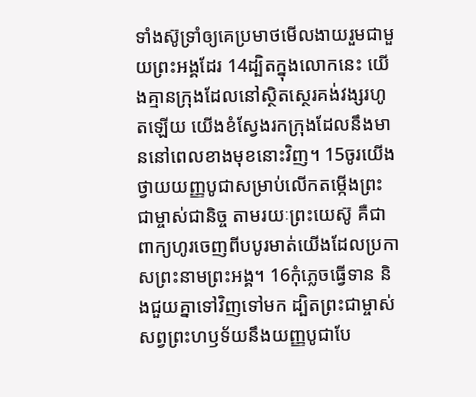ទាំងស៊ូទ្រាំឲ្យគេប្រមាថមើលងាយរួមជាមួយព្រះអង្គដែរ 14ដ្បិតក្នុងលោកនេះ យើងគ្មានក្រុងដែលនៅស្ថិតស្ថេរគង់វង្សរហូតឡើយ យើងខំស្វែងរកក្រុងដែលនឹងមាននៅពេលខាងមុខនោះវិញ។ 15ចូរយើងថ្វាយយញ្ញបូជាសម្រាប់លើកតម្កើងព្រះជាម្ចាស់ជានិច្ច តាមរយៈព្រះយេស៊ូ គឺជាពាក្យហូរចេញពីបបូរមាត់យើងដែលប្រកាសព្រះនាមព្រះអង្គ។ 16កុំភ្លេចធ្វើទាន និងជួយគ្នាទៅវិញទៅមក ដ្បិតព្រះជាម្ចាស់សព្វព្រះហឫទ័យនឹងយញ្ញបូជាបែ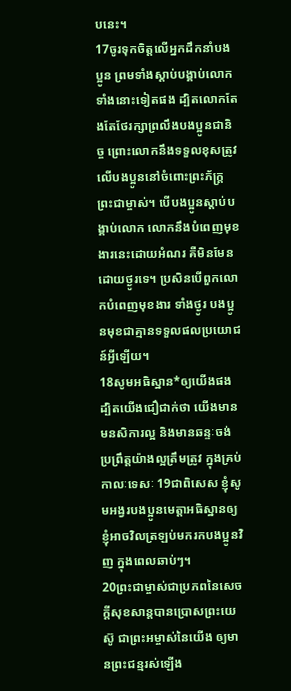បនេះ។
17ចូរទុកចិត្តលើអ្នកដឹកនាំបងប្អូន ព្រមទាំងស្ដាប់បង្គាប់លោកទាំងនោះទៀតផង ដ្បិតលោកតែងតែថែរក្សាព្រលឹងបងប្អូនជានិច្ច ព្រោះលោកនឹងទទួលខុសត្រូវលើបងប្អូននៅចំពោះព្រះភ័ក្ត្រព្រះជាម្ចាស់។ បើបងប្អូនស្ដាប់បង្គាប់លោក លោកនឹងបំពេញមុខងារនេះដោយអំណរ គឺមិនមែនដោយថ្ងូរទេ។ ប្រសិនបើពួកលោកបំពេញមុខងារ ទាំងថ្ងូរ បងប្អូនមុខជាគ្មានទទួលផលប្រយោជន៍អ្វីឡើយ។
18សូមអធិស្ឋាន*ឲ្យយើងផង ដ្បិតយើងជឿជាក់ថា យើងមានមនសិការល្អ និងមានឆន្ទៈចង់ប្រព្រឹត្តយ៉ាងល្អត្រឹមត្រូវ ក្នុងគ្រប់កាលៈទេសៈ 19ជាពិសេស ខ្ញុំសូមអង្វរបងប្អូនមេត្តាអធិស្ឋានឲ្យខ្ញុំអាចវិលត្រឡប់មករកបងប្អូនវិញ ក្នុងពេលឆាប់ៗ។
20ព្រះជាម្ចាស់ជាប្រភពនៃសេចក្ដីសុខសាន្តបានប្រោសព្រះយេស៊ូ ជាព្រះអម្ចាស់នៃយើង ឲ្យមានព្រះជន្មរស់ឡើង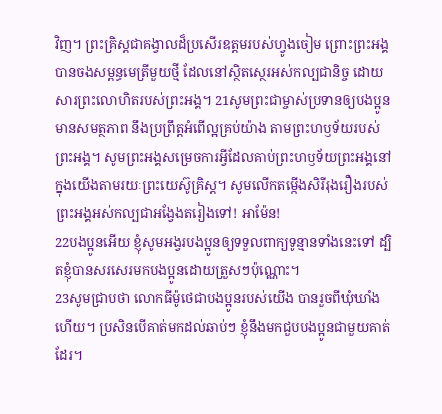វិញ។ ព្រះគ្រិស្តជាគង្វាលដ៏ប្រសើរឧត្ដមរបស់ហ្វូងចៀម ព្រោះព្រះអង្គបានចងសម្ពន្ធមេត្រីមួយថ្មី ដែលនៅស្ថិតស្ថេរអស់កល្បជានិច្ច ដោយសារព្រះលោហិតរបស់ព្រះអង្គ។ 21សូមព្រះជាម្ចាស់ប្រទានឲ្យបងប្អូនមានសមត្ថភាព នឹងប្រព្រឹត្តអំពើល្អគ្រប់យ៉ាង តាមព្រះហឫទ័យរបស់ព្រះអង្គ។ សូមព្រះអង្គសម្រេចការអ្វីដែលគាប់ព្រះហឫទ័យព្រះអង្គនៅក្នុងយើងតាមរយៈព្រះយេស៊ូគ្រិស្ត។ សូមលើកតម្កើងសិរីរុងរឿងរបស់ព្រះអង្គអស់កល្បជាអង្វែងតរៀងទៅ! អាម៉ែន!
22បងប្អូនអើយ ខ្ញុំសូមអង្វរបងប្អូនឲ្យទទួលពាក្យទូន្មានទាំងនេះទៅ ដ្បិតខ្ញុំបានសរសេរមកបងប្អូនដោយត្រួសៗប៉ុណ្ណោះ។
23សូមជ្រាបថា លោកធីម៉ូថេជាបងប្អូនរបស់យើង បានរួចពីឃុំឃាំងហើយ។ ប្រសិនបើគាត់មកដល់ឆាប់ៗ ខ្ញុំនឹងមកជួបបងប្អូនជាមួយគាត់ដែរ។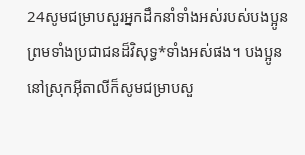24សូមជម្រាបសួរអ្នកដឹកនាំទាំងអស់របស់បងប្អូន ព្រមទាំងប្រជាជនដ៏វិសុទ្ធ*ទាំងអស់ផង។ បងប្អូននៅស្រុកអ៊ីតាលីក៏សូមជម្រាបសួ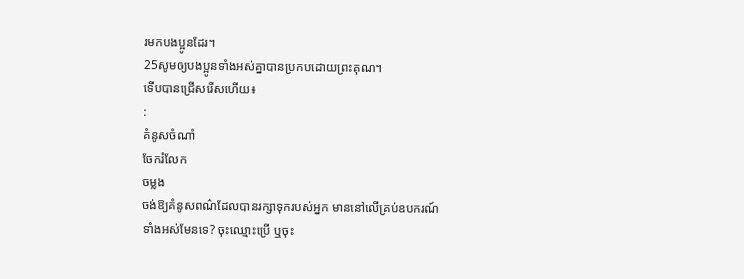រមកបងប្អូនដែរ។
25សូមឲ្យបងប្អូនទាំងអស់គ្នាបានប្រកបដោយព្រះគុណ។
ទើបបានជ្រើសរើសហើយ៖
:
គំនូសចំណាំ
ចែករំលែក
ចម្លង
ចង់ឱ្យគំនូសពណ៌ដែលបានរក្សាទុករបស់អ្នក មាននៅលើគ្រប់ឧបករណ៍ទាំងអស់មែនទេ? ចុះឈ្មោះប្រើ ឬចុះ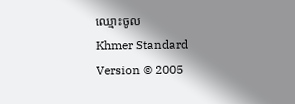ឈ្មោះចូល
Khmer Standard Version © 2005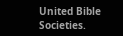United Bible Societies.